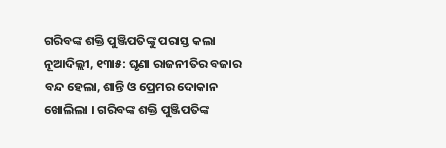ଗରିବଙ୍କ ଶକ୍ତି ପୁଞ୍ଜିପତିଙ୍କୁ ପରାସ୍ତ କଲା
ନୂଆଦିଲ୍ଲୀ, ୧୩ା୫: ଘୃଣା ରାଜନୀତିର ବଜାର ବନ୍ଦ ହେଲା, ଶାନ୍ତି ଓ ପ୍ରେମର ଦୋକାନ ଖୋଲିଲା । ଗରିବଙ୍କ ଶକ୍ତି ପୁଞ୍ଜିପତିଙ୍କ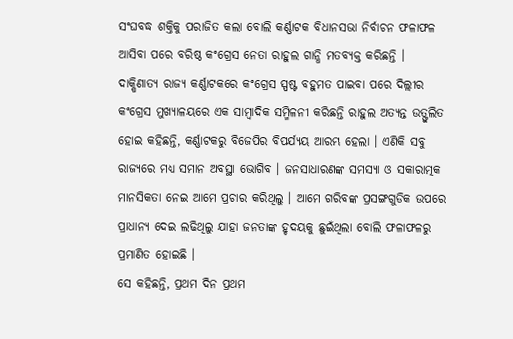ସଂଘବଦ୍ଧ ଶକ୍ତିକୁ ପରାଜିତ କଲା ବୋଲି କର୍ଣ୍ଣାଟକ ବିଧାନସଭା ନିର୍ବାଚନ ଫଳାଫଳ ଆସିବା ପରେ ବରିଷ୍ଠ କଂଗ୍ରେସ ନେତା ରାହୁଲ ଗାନ୍ଧି ମତବ୍ୟକ୍ତ କରିଛନ୍ତି ।
ଦାକ୍ଷିଣାତ୍ୟ ରାଜ୍ୟ କର୍ଣ୍ଣାଟକରେ କଂଗ୍ରେସ ସ୍ପଷ୍ଟ ବହୁମତ ପାଇବା ପରେ ଦିଲ୍ଲୀର କଂଗ୍ରେସ ମୁଖ୍ୟାଳୟରେ ଏକ ସାମ୍ବାଦିକ ସମ୍ମିଳନୀ କରିଛନ୍ତି ରାହୁଲ ଅତ୍ୟନ୍ତ ଉତ୍ଫୁଲିତ ହୋଇ କହିଛନ୍ତି, କର୍ଣ୍ଣାଟକରୁ ବିଜେପିର ବିପର୍ଯ୍ୟୟ ଆରମ୍ଭ ହେଲା । ଏଣିକି ସବୁ ରାଜ୍ୟରେ ମଧ୍ୟ ସମାନ ଅବସ୍ଥା ଭୋଗିବ । ଜନସାଧାରଣଙ୍କ ସମସ୍ୟା ଓ ସକାରାତ୍ମକ ମାନସିକତା ନେଇ ଆମେ ପ୍ରଚାର କରିଥିଲୁ । ଆମେ ଗରିବଙ୍କ ପ୍ରସଙ୍ଗଗୁଡିକ ଉପରେ ପ୍ରାଧାନ୍ୟ ଦେଇ ଲଢିଥିଲୁ ଯାହା ଜନତାଙ୍କ ହୃଦୟକୁ ଛୁଇଁଥିଲା ବୋଲି ଫଳାଫଳରୁ ପ୍ରମାଣିତ ହୋଇଛି ।
ସେ କହିଛନ୍ତି, ପ୍ରଥମ ଦିନ ପ୍ରଥମ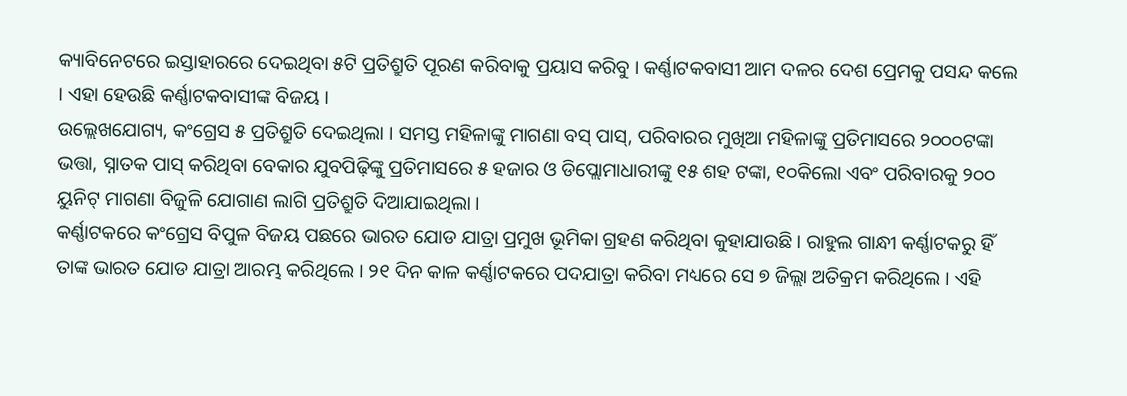କ୍ୟାବିନେଟରେ ଇସ୍ତାହାରରେ ଦେଇଥିବା ୫ଟି ପ୍ରତିଶ୍ରୁତି ପୂରଣ କରିବାକୁ ପ୍ରୟାସ କରିବୁ । କର୍ଣ୍ଣାଟକବାସୀ ଆମ ଦଳର ଦେଶ ପ୍ରେମକୁ ପସନ୍ଦ କଲେ । ଏହା ହେଉଛି କର୍ଣ୍ଣାଟକବାସୀଙ୍କ ବିଜୟ ।
ଉଲ୍ଲେଖଯୋଗ୍ୟ, କଂଗ୍ରେସ ୫ ପ୍ରତିଶ୍ରୁତି ଦେଇଥିଲା । ସମସ୍ତ ମହିଳାଙ୍କୁ ମାଗଣା ବସ୍ ପାସ୍, ପରିବାରର ମୁଖିଆ ମହିଳାଙ୍କୁ ପ୍ରତିମାସରେ ୨୦୦୦ଟଙ୍କା ଭତ୍ତା, ସ୍ନାତକ ପାସ୍ କରିଥିବା ବେକାର ଯୁବପିଢ଼ିଙ୍କୁ ପ୍ରତିମାସରେ ୫ ହଜାର ଓ ଡିପ୍ଲୋମାଧାରୀଙ୍କୁ ୧୫ ଶହ ଟଙ୍କା, ୧୦କିଲୋ ଏବଂ ପରିବାରକୁ ୨୦୦ ୟୁନିଟ୍ ମାଗଣା ବିଜୁଳି ଯୋଗାଣ ଲାଗି ପ୍ରତିଶ୍ରୁତି ଦିଆଯାଇଥିଲା ।
କର୍ଣ୍ଣାଟକରେ କଂଗ୍ରେସ ବିପୁଳ ବିଜୟ ପଛରେ ଭାରତ ଯୋଡ ଯାତ୍ରା ପ୍ରମୁଖ ଭୂମିକା ଗ୍ରହଣ କରିଥିବା କୁହାଯାଉଛି । ରାହୁଲ ଗାନ୍ଧୀ କର୍ଣ୍ଣାଟକରୁ ହିଁ ତାଙ୍କ ଭାରତ ଯୋଡ ଯାତ୍ରା ଆରମ୍ଭ କରିଥିଲେ । ୨୧ ଦିନ କାଳ କର୍ଣ୍ଣାଟକରେ ପଦଯାତ୍ରା କରିବା ମଧ୍ୟରେ ସେ ୭ ଜିଲ୍ଲା ଅତିକ୍ରମ କରିଥିଲେ । ଏହି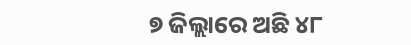୭ ଜିଲ୍ଲାରେ ଅଛି ୪୮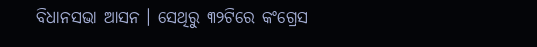ବିଧାନସଭା ଆସନ । ସେଥିରୁ ୩୨ଟିରେ କଂଗ୍ରେସ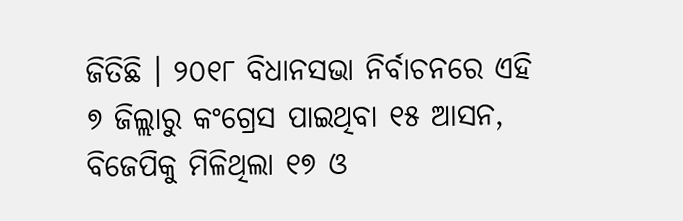ଜିତିଛି । ୨୦୧୮ ବିଧାନସଭା ନିର୍ବାଚନରେ ଏହି ୭ ଜିଲ୍ଲାରୁ କଂଗ୍ରେସ ପାଇଥିବା ୧୫ ଆସନ, ବିଜେପିକୁ ମିଳିଥିଲା ୧୭ ଓ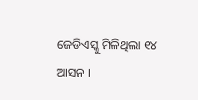ଜେଡିଏସ୍କୁ ମିଳିଥିଲା ୧୪ ଆସନ ।